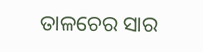ତାଳଚେର ସାର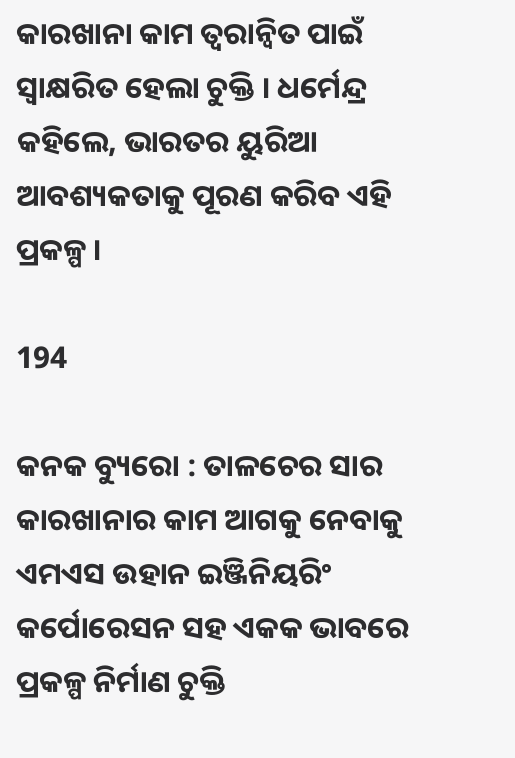କାରଖାନା କାମ ତ୍ୱରାନ୍ୱିତ ପାଇଁ ସ୍ୱାକ୍ଷରିତ ହେଲା ଚୁକ୍ତି । ଧର୍ମେନ୍ଦ୍ର କହିଲେ, ଭାରତର ୟୁରିଆ ଆବଶ୍ୟକତାକୁ ପୂରଣ କରିବ ଏହି ପ୍ରକଳ୍ପ ।

194

କନକ ବ୍ୟୁରୋ : ତାଳଚେର ସାର କାରଖାନାର କାମ ଆଗକୁ ନେବାକୁ ଏମଏସ ଉହାନ ଇଞ୍ଜିନିୟରିଂ କର୍ପୋରେସନ ସହ ଏକକ ଭାବରେ ପ୍ରକଳ୍ପ ନିର୍ମାଣ ଚୁକ୍ତି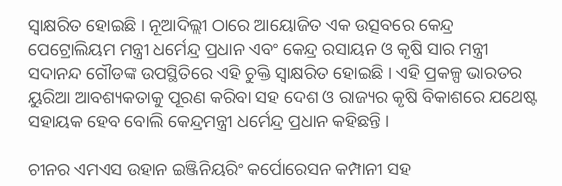ସ୍ୱାକ୍ଷରିତ ହୋଇଛି । ନୂଆଦିଲ୍ଲୀ ଠାରେ ଆୟୋଜିତ ଏକ ଉତ୍ସବରେ କେନ୍ଦ୍ର ପେଟ୍ରୋଲିୟମ ମନ୍ତ୍ରୀ ଧର୍ମେନ୍ଦ୍ର ପ୍ରଧାନ ଏବଂ କେନ୍ଦ୍ର ରସାୟନ ଓ କୃଷି ସାର ମନ୍ତ୍ରୀ ସଦାନନ୍ଦ ଗୌଡଙ୍କ ଉପସ୍ଥିତିରେ ଏହି ଚୁକ୍ତି ସ୍ୱାକ୍ଷରିତ ହୋଇଛି । ଏହି ପ୍ରକଳ୍ପ ଭାରତର ୟୁରିଆ ଆବଶ୍ୟକତାକୁ ପୂରଣ କରିବା ସହ ଦେଶ ଓ ରାଜ୍ୟର କୃଷି ବିକାଶରେ ଯଥେଷ୍ଟ ସହାୟକ ହେବ ବୋଲି କେନ୍ଦ୍ରମନ୍ତ୍ରୀ ଧର୍ମେନ୍ଦ୍ର ପ୍ରଧାନ କହିଛନ୍ତି ।

ଚୀନର ଏମଏସ ଉହାନ ଇଞ୍ଜିନିୟରିଂ କର୍ପୋରେସନ କମ୍ପାନୀ ସହ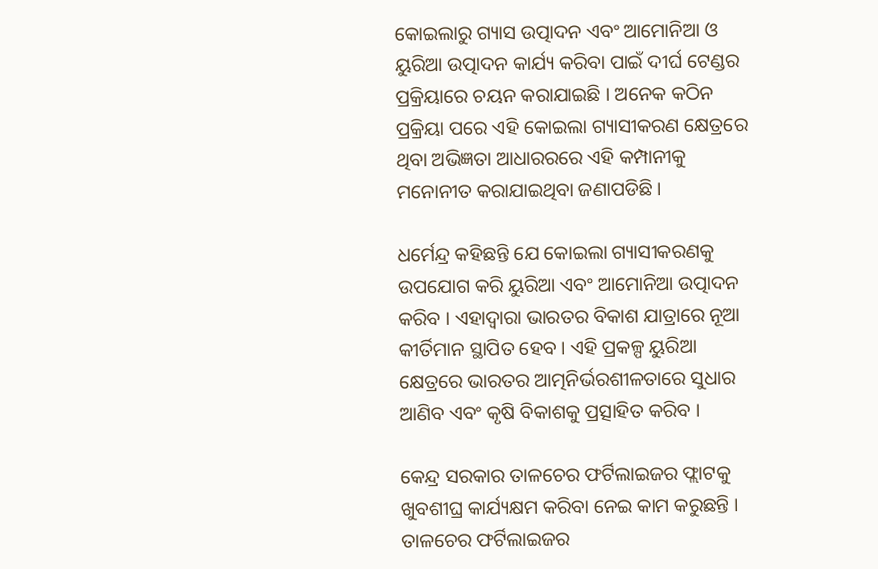କୋଇଲାରୁ ଗ୍ୟାସ ଉତ୍ପାଦନ ଏବଂ ଆମୋନିଆ ଓ ୟୁରିଆ ଉତ୍ପାଦନ କାର୍ଯ୍ୟ କରିବା ପାଇଁ ଦୀର୍ଘ ଟେଣ୍ଡର ପ୍ରକ୍ରିୟାରେ ଚୟନ କରାଯାଇଛି । ଅନେକ କଠିନ ପ୍ରକ୍ରିୟା ପରେ ଏହି କୋଇଲା ଗ୍ୟାସୀକରଣ କ୍ଷେତ୍ରରେ ଥିବା ଅଭିଜ୍ଞତା ଆଧାରରରେ ଏହି କମ୍ପାନୀକୁ ମନୋନୀତ କରାଯାଇଥିବା ଜଣାପଡିଛି ।

ଧର୍ମେନ୍ଦ୍ର କହିଛନ୍ତି ଯେ କୋଇଲା ଗ୍ୟାସୀକରଣକୁ ଉପଯୋଗ କରି ୟୁରିଆ ଏବଂ ଆମୋନିଆ ଉତ୍ପାଦନ କରିବ । ଏହାଦ୍ୱାରା ଭାରତର ବିକାଶ ଯାତ୍ରାରେ ନୂଆ କୀର୍ତିମାନ ସ୍ଥାପିତ ହେବ । ଏହି ପ୍ରକଳ୍ପ ୟୁରିଆ କ୍ଷେତ୍ରରେ ଭାରତର ଆତ୍ମନିର୍ଭରଶୀଳତାରେ ସୁଧାର ଆଣିବ ଏବଂ କୃଷି ବିକାଶକୁ ପ୍ରତ୍ସାହିତ କରିବ ।

କେନ୍ଦ୍ର ସରକାର ତାଳଚେର ଫର୍ଟିଲାଇଜର ଫ୍ଲାଟକୁ ଖୁବଶୀଘ୍ର କାର୍ଯ୍ୟକ୍ଷମ କରିବା ନେଇ କାମ କରୁଛନ୍ତି । ତାଳଚେର ଫର୍ଟିଲାଇଜର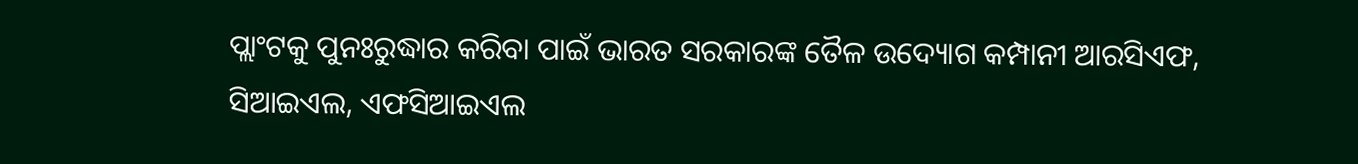ପ୍ଲାଂଟକୁ ପୁନଃରୁଦ୍ଧାର କରିବା ପାଇଁ ଭାରତ ସରକାରଙ୍କ ତୈଳ ଉଦ୍ୟୋଗ କମ୍ପାନୀ ଆରସିଏଫ, ସିଆଇଏଲ, ଏଫସିଆଇଏଲ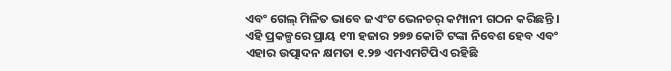ଏବଂ ଗେଲ୍ ମିଳିତ ଭାବେ ଜଏଂଟ ଭେନଚର୍ କମ୍ପାନୀ ଗଠନ କରିଛନ୍ତି । ଏହି ପ୍ରକଳ୍ପରେ ପ୍ରାୟ ୧୩ ହଜାର ୨୭୭ କୋଟି ଟଙ୍କା ନିବେଶ ହେବ ଏବଂ ଏହାର ଉତ୍ପାଦନ କ୍ଷମତା ୧.୨୭ ଏମଏମଟିପିଏ ରହିଛି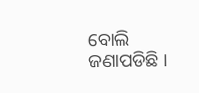ବୋଲି ଜଣାପଡିଛି ।